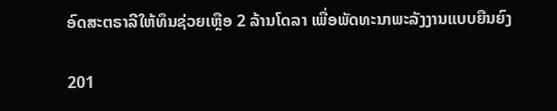ອົດສະຕຣາລີໃຫ້ທຶນຊ່ວຍເຫຼືອ 2 ລ້ານໂດລາ ເພື່ອພັດທະນາພະລັງງານແບບຍືນຍົງ

201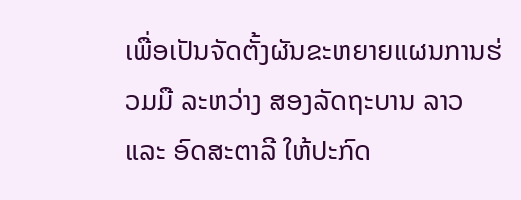ເພື່ອເປັນຈັດຕັ້ງຜັນຂະຫຍາຍແຜນການຮ່ວມມື ລະຫວ່າງ ສອງລັດຖະບານ ລາວ ແລະ ອົດສະຕາລີ ໃຫ້ປະກົດ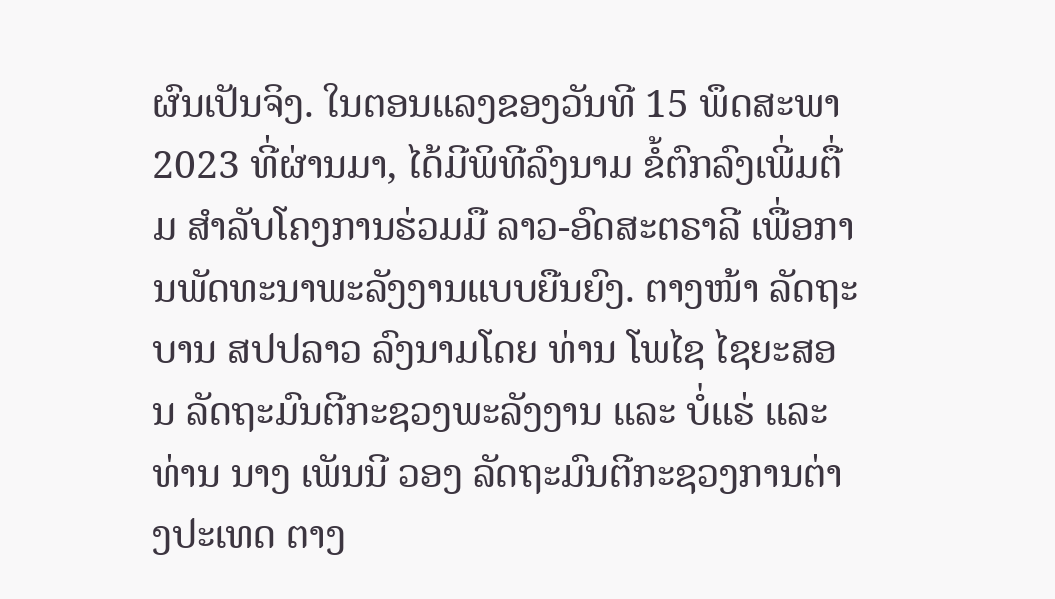ຜົນເປັນຈິງ. ໃນຕອນແລງຂອງວັນທີ 15 ພຶດສະພາ 2023 ທີ່ຜ່ານມາ, ໄດ້ມີພິທີລົງນາມ ຂໍ້ຕົກລົງເພີ່ມຕື່ມ ສຳລັບໂຄງການຮ່ວມມື ລາວ-ອົດສະຕຣາລີ ເພື່ອການພັດທະນາພະລັງງານແບບຍືນຍົງ. ຕາງໜ້າ ລັດຖະບານ ສປປລາວ ລົງນາມໂດຍ ທ່ານ ໂພໄຊ ໄຊຍະສອນ ລັດຖະມົນຕີກະຊວງພະລັງງານ ແລະ ບໍ່ແຮ່ ແລະ ທ່ານ ນາງ ເພັນນີ ວອງ ລັດຖະມົນຕີກະຊວງການຕ່າງປະເທດ ຕາງ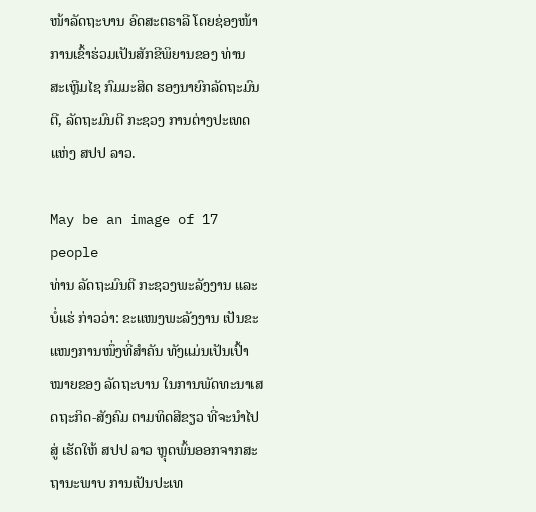ໜ້າລັດຖະບານ ອົດສະຕຣາລີ ໂດຍຊ່ອງໜ້າການເຂົ້າຮ່ວມເປັນສັກຂີພິຍານຂອງ ທ່ານ ສະເຫຼີມໄຊ ກົມມະສິດ ຮອງນາຍົກລັດຖະມົນຕີ, ລັດຖະມົນຕີ ກະຊວງ ການຕ່າງປະເທດ ແຫ່ງ ສປປ ລາວ.

May be an image of 17 people
ທ່ານ ລັດຖະມົນຕີ ກະຊວງພະລັງງານ ແລະ ບໍ່ແຮ່ ກ່າວວ່າ: ຂະແໜງພະລັງງານ ເປັນຂະແໜງການໜຶ່ງທີ່ສຳຄັນ ທັງແມ່ນເປັນເປົ້າໝາຍຂອງ ລັດຖະບານ ໃນການພັດທະນາເສດຖະກິດ-ສັງຄົມ ຕາມທິດສີຂຽວ ທີ່ຈະນຳໄປສູ່ ເຮັດໃຫ້ ສປປ ລາວ ຫຼຸດພົ້ນອອກຈາກສະຖານະພາບ ການເປັນປະເທ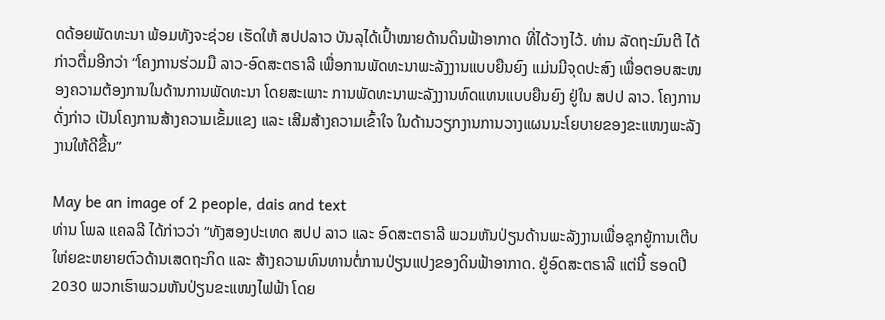ດດ້ອຍພັດທະນາ ພ້ອມທັງຈະຊ່ວຍ ເຮັດໃຫ້ ສປປລາວ ບັນລຸໄດ້ເປົ້າໝາຍດ້ານດິນຟ້າອາກາດ ທີ່ໄດ້ວາງໄວ້. ທ່ານ ລັດຖະມົນຕີ ໄດ້ກ່າວຕື່ມອີກວ່າ “ໂຄງການຮ່ວມມື ລາວ-ອົດສະຕຣາລີ ເພື່ອການພັດທະນາພະລັງງານແບບຍືນຍົງ ແມ່ນມີຈຸດປະສົງ ເພື່ອຕອບສະໜອງຄວາມຕ້ອງການໃນດ້ານການພັດທະນາ ໂດຍສະເພາະ ການພັດທະນາພະລັງງານທົດແທນແບບຍືນຍົງ ຢູ່ໃນ ສປປ ລາວ. ໂຄງການດັ່ງກ່າວ ເປັນໂຄງການສ້າງຄວາມເຂັ້ມແຂງ ແລະ ເສີມສ້າງຄວາມເຂົ້າໃຈ ໃນດ້ານວຽກງານການວາງແຜນນະໂຍບາຍຂອງຂະແໜງພະລັງງານໃຫ້ດີຂື້ນ”

May be an image of 2 people, dais and text
ທ່ານ ໂພລ ແຄລລີ ໄດ້ກ່າວວ່າ “ທັງສອງປະເທດ ສປປ ລາວ ແລະ ອົດສະຕຣາລີ ພວມຫັນປ່ຽນດ້ານພະລັງງານເພື່ອຊຸກຍູ້ການເຕີບໃຫ່ຍຂະຫຍາຍຕົວດ້ານເສດຖະກິດ ແລະ ສ້າງຄວາມທົນທານຕໍ່ການປ່ຽນແປງຂອງດິນຟ້າອາກາດ. ຢູ່ອົດສະຕຣາລີ ແຕ່ນີ້ ຮອດປີ 2030 ພວກເຮົາພວມຫັນປ່ຽນຂະແໜງໄຟຟ້າ ໂດຍ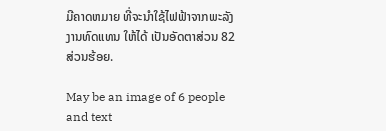ມີຄາດຫມາຍ ທີ່ຈະນຳໃຊ້ໄຟຟ້າຈາກພະລັງງານທົດແທນ ໃຫ້ໄດ້ ເປັນອັດຕາສ່ວນ 82 ສ່ວນຮ້ອຍ.

May be an image of 6 people and text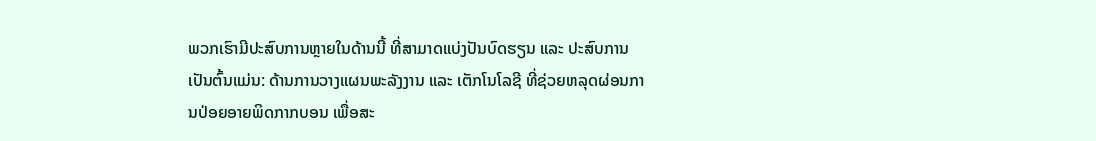ພວກເຮົາມີປະສົບການຫຼາຍໃນດ້ານນີ້ ທີ່ສາມາດແບ່ງປັນບົດຮຽນ ແລະ ປະສົບການ ເປັນຕົ້ນແມ່ນ: ດ້ານການວາງແຜນພະລັງງານ ແລະ ເຕັກໂນໂລຊີ ທີ່ຊ່ວຍຫລຸດຜ່ອນການປ່ອຍອາຍພິດກາກບອນ ເພື່ອສະ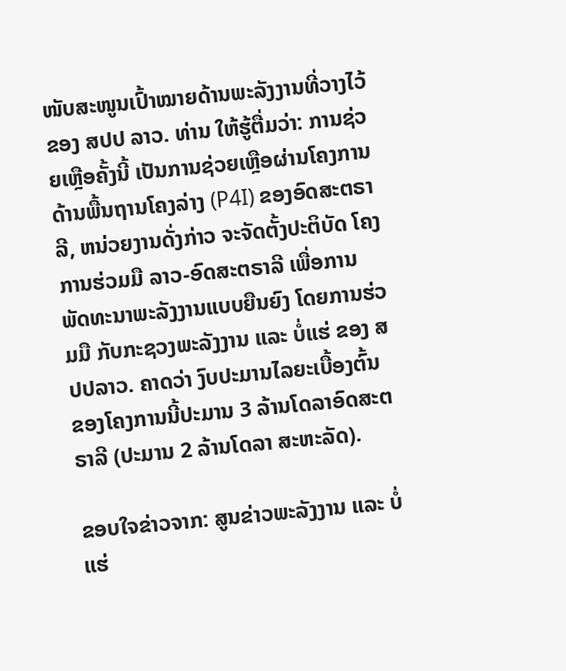ໜັບສະໜູນເປົ້າໝາຍດ້ານພະລັງງານທີ່ວາງໄວ້ຂອງ ສປປ ລາວ. ທ່ານ ໃຫ້ຮູ້ຕື່ມວ່າ: ການຊ່ວຍເຫຼືອຄັ້ງນີ້ ເປັນການຊ່ວຍເຫຼືອຜ່ານໂຄງການດ້ານພື້ນຖານໂຄງລ່າງ (P4I) ຂອງອົດສະຕຣາລີ, ຫນ່ວຍງານດັ່ງກ່າວ ຈະຈັດຕັ້ງປະຕິບັດ ໂຄງການຮ່ວມມື ລາວ-ອົດສະຕຣາລີ ເພື່ອການພັດທະນາພະລັງງານແບບຍືນຍົງ ໂດຍການຮ່ວມມື ກັບກະຊວງພະລັງງານ ແລະ ບໍ່ແຮ່ ຂອງ ສປປລາວ. ຄາດວ່າ ງົບປະມານໄລຍະເບື້ອງຕົ້ນ ຂອງໂຄງການນີ້ປະມານ 3 ລ້ານໂດລາອົດສະຕຣາລີ (ປະມານ 2 ລ້ານໂດລາ ສະຫະລັດ).

ຂອບໃຈຂ່າວຈາກ: ສູນຂ່າວພະລັງງານ ແລະ ບໍ່ແຮ່